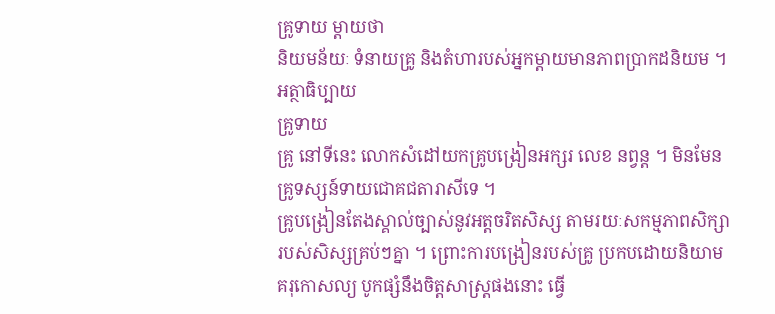គ្រូទាយ ម្ដាយថា
និយមន័យៈ ទំនាយគ្រូ និងតំហារបស់អ្នកម្ដាយមានភាពប្រាកដនិយម ។
អត្ថាធិប្បាយ
គ្រូទាយ
គ្រូ នៅទីនេះ លោកសំដៅយកគ្រូបង្រៀនអក្សរ លេខ នព្វន្ត ។ មិនមែនគ្រូទស្សន៍ទាយជោគជតារាសីទេ ។
គ្រូបង្រៀនតែងស្គាល់ច្បាស់នូវអត្តចរិតសិស្ស តាមរយៈសកម្មភាពសិក្សារបស់សិស្សគ្រប់ៗគ្នា ។ ព្រោះការបង្រៀនរបស់គ្រូ ប្រកបដោយនិយាមគរុកោសល្យ បូកផ្សំនឹងចិត្តសាស្ត្រផងនោះ ធ្វើ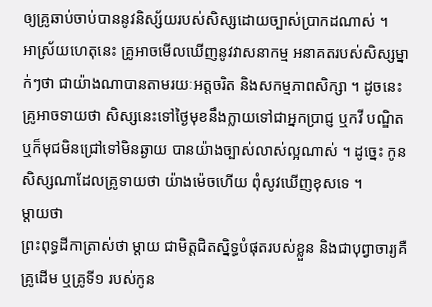ឲ្យគ្រូឆាប់ចាប់បាននូវនិស្ស័យរបស់សិស្សដោយច្បាស់ប្រាកដណាស់ ។
អាស្រ័យហេតុនេះ គ្រូអាចមើលឃើញនូវវាសនាកម្ម អនាគតរបស់សិស្សម្នាក់ៗថា ជាយ៉ាងណាបានតាមរយៈអត្តចរិត និងសកម្មភាពសិក្សា ។ ដូចនេះគ្រូអាចទាយថា សិស្សនេះទៅថ្ងៃមុខនឹងក្លាយទៅជាអ្នកប្រាជ្ញ ឬកវី បណ្ឌិត ឬក៏មុជមិនជ្រៅទៅមិនឆ្ងាយ បានយ៉ាងច្បាស់លាស់ល្អណាស់ ។ ដូច្នេះ កូនសិស្សណាដែលគ្រូទាយថា យ៉ាងម៉េចហើយ ពុំសូវឃើញខុសទេ ។
ម្ដាយថា
ព្រះពុទ្ធដីកាត្រាស់ថា ម្ដាយ ជាមិត្តជិតស្និទ្ធបំផុតរបស់ខ្លួន និងជាបុព្វាចារ្យគឺគ្រូដើម ឬគ្រូទី១ របស់កូន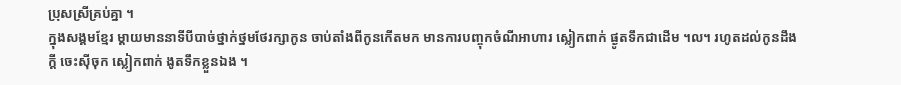ប្រុសស្រីគ្រប់គ្នា ។
ក្នុងសង្គមខ្មែរ ម្ដាយមាននាទីបីបាច់ថ្នាក់ថ្នមថែរក្សាកូន ចាប់តាំងពីកូនកើតមក មានការបញ្ចុកចំណីអាហារ ស្លៀកពាក់ ផ្ងូតទឹកជាដើម ។ល។ រហូតដល់កូនដឹងក្ដី ចេះស៊ីចុក ស្លៀកពាក់ ងូតទឹកខ្លួនឯង ។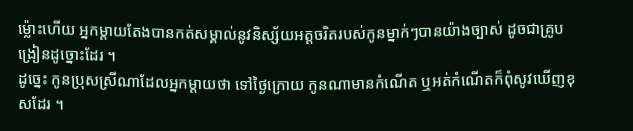ម្ល៉ោះហើយ អ្នកម្ដាយតែងបានកត់សម្គាល់នូវនិស្ស័យអត្តចរិតរបស់កូនម្នាក់ៗបានយ៉ាងច្បាស់ ដូចជាគ្រូបង្រៀនដូច្នោះដែរ ។
ដូច្នេះ កូនប្រុសស្រីណាដែលអ្នកម្ដាយថា ទៅថ្ងៃក្រោយ កូនណាមានកំណើត ឬអត់កំណើតក៏ពុំសូវឃើញខុសដែរ ។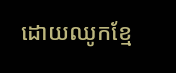ដោយឈូកខ្មែ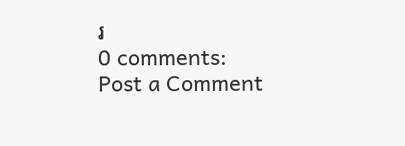រ
0 comments:
Post a Comment